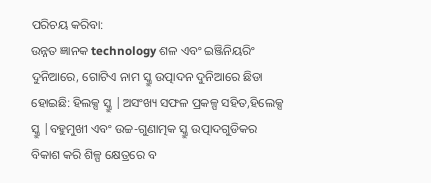ପରିଚୟ କରିବା:
ଉନ୍ନତ ଜ୍ଞାନକ technology ଶଳ ଏବଂ ଇଞ୍ଜିନିୟରିଂ ଦୁନିଆରେ, ଗୋଟିଏ ନାମ ସ୍କ୍ରୁ ଉତ୍ପାଦନ ଦୁନିଆରେ ଛିଡା ହୋଇଛି: ହିଲକ୍ସ ସ୍କ୍ରୁ |ଅସଂଖ୍ୟ ସଫଳ ପ୍ରକଳ୍ପ ସହିତ,ହିଲେକ୍ସ ସ୍କ୍ରୁ |ବହୁମୁଖୀ ଏବଂ ଉଚ୍ଚ-ଗୁଣାତ୍ମକ ସ୍କ୍ରୁ ଉତ୍ପାଦଗୁଡିକର ବିକାଶ କରି ଶିଳ୍ପ କ୍ଷେତ୍ରରେ ବ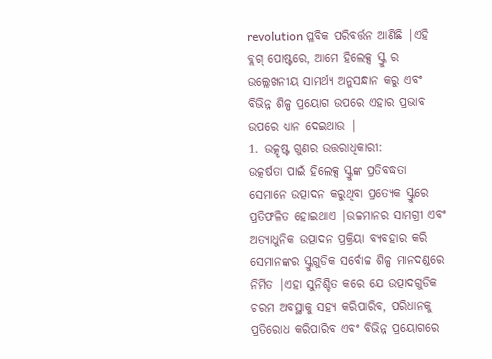revolution ପ୍ଳବିକ ପରିବର୍ତ୍ତନ ଆଣିଛି |ଏହି ବ୍ଲଗ୍ ପୋଷ୍ଟରେ, ଆମେ ହିଲେକ୍ସ ସ୍କ୍ରୁ ର ଉଲ୍ଲେଖନୀୟ ସାମର୍ଥ୍ୟ ଅନୁସନ୍ଧାନ କରୁ ଏବଂ ବିଭିନ୍ନ ଶିଳ୍ପ ପ୍ରୟୋଗ ଉପରେ ଏହାର ପ୍ରଭାବ ଉପରେ ଧ୍ୟାନ ଦେଇଥାଉ |
1. ଉତ୍କୃଷ୍ଟ ଗୁଣର ଉତ୍ତରାଧିକାରୀ:
ଉତ୍କର୍ଷତା ପାଇଁ ହିଲେକ୍ସ ସ୍କ୍ରୁଙ୍କ ପ୍ରତିବଦ୍ଧତା ସେମାନେ ଉତ୍ପାଦନ କରୁଥିବା ପ୍ରତ୍ୟେକ ସ୍କ୍ରୁରେ ପ୍ରତିଫଳିତ ହୋଇଥାଏ |ଉଚ୍ଚମାନର ସାମଗ୍ରୀ ଏବଂ ଅତ୍ୟାଧୁନିକ ଉତ୍ପାଦନ ପ୍ରକ୍ରିୟା ବ୍ୟବହାର କରି ସେମାନଙ୍କର ସ୍କ୍ରୁଗୁଡିକ ସର୍ବୋଚ୍ଚ ଶିଳ୍ପ ମାନଦଣ୍ଡରେ ନିର୍ମିତ |ଏହା ସୁନିଶ୍ଚିତ କରେ ଯେ ଉତ୍ପାଦଗୁଡିକ ଚରମ ଅବସ୍ଥାକୁ ସହ୍ୟ କରିପାରିବ, ପରିଧାନକୁ ପ୍ରତିରୋଧ କରିପାରିବ ଏବଂ ବିଭିନ୍ନ ପ୍ରୟୋଗରେ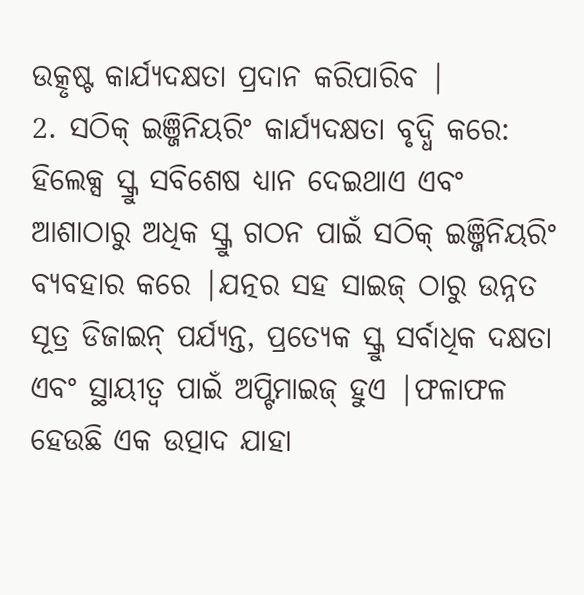ଉତ୍କୃଷ୍ଟ କାର୍ଯ୍ୟଦକ୍ଷତା ପ୍ରଦାନ କରିପାରିବ |
2. ସଠିକ୍ ଇଞ୍ଜିନିୟରିଂ କାର୍ଯ୍ୟଦକ୍ଷତା ବୃଦ୍ଧି କରେ:
ହିଲେକ୍ସ ସ୍କ୍ରୁ ସବିଶେଷ ଧ୍ୟାନ ଦେଇଥାଏ ଏବଂ ଆଶାଠାରୁ ଅଧିକ ସ୍କ୍ରୁ ଗଠନ ପାଇଁ ସଠିକ୍ ଇଞ୍ଜିନିୟରିଂ ବ୍ୟବହାର କରେ |ଯତ୍ନର ସହ ସାଇଜ୍ ଠାରୁ ଉନ୍ନତ ସୂତ୍ର ଡିଜାଇନ୍ ପର୍ଯ୍ୟନ୍ତ, ପ୍ରତ୍ୟେକ ସ୍କ୍ରୁ ସର୍ବାଧିକ ଦକ୍ଷତା ଏବଂ ସ୍ଥାୟୀତ୍ୱ ପାଇଁ ଅପ୍ଟିମାଇଜ୍ ହୁଏ |ଫଳାଫଳ ହେଉଛି ଏକ ଉତ୍ପାଦ ଯାହା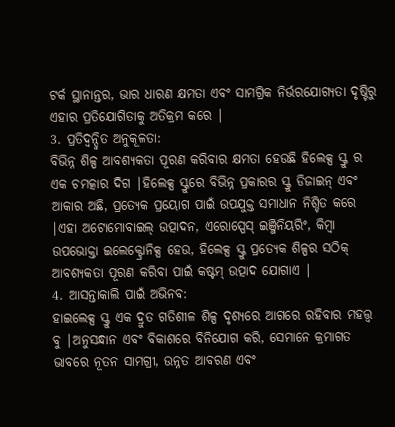ଟର୍କ ସ୍ଥାନାନ୍ତର, ଭାର ଧାରଣ କ୍ଷମତା ଏବଂ ସାମଗ୍ରିକ ନିର୍ଭରଯୋଗ୍ୟତା ଦୃଷ୍ଟିରୁ ଏହାର ପ୍ରତିଯୋଗିତାକୁ ଅତିକ୍ରମ କରେ |
3. ପ୍ରତିଦ୍ୱନ୍ଦ୍ୱିତ ଅନୁକୂଳତା:
ବିଭିନ୍ନ ଶିଳ୍ପ ଆବଶ୍ୟକତା ପୂରଣ କରିବାର କ୍ଷମତା ହେଉଛି ହିଲେକ୍ସ ସ୍କ୍ରୁ ର ଏକ ଚମତ୍କାର ଦିଗ |ହିଲେକ୍ସ ସ୍କ୍ରୁରେ ବିଭିନ୍ନ ପ୍ରକାରର ସ୍କ୍ରୁ ଡିଜାଇନ୍ ଏବଂ ଆକାର ଅଛି, ପ୍ରତ୍ୟେକ ପ୍ରୟୋଗ ପାଇଁ ଉପଯୁକ୍ତ ସମାଧାନ ନିଶ୍ଚିତ କରେ |ଏହା ଅଟୋମୋବାଇଲ୍ ଉତ୍ପାଦନ, ଏରୋସ୍ପେସ୍ ଇଞ୍ଜିନିୟରିଂ, କିମ୍ବା ଉପଭୋକ୍ତା ଇଲେକ୍ଟ୍ରୋନିକ୍ସ ହେଉ, ହିଲେକ୍ସ ସ୍କ୍ରୁ ପ୍ରତ୍ୟେକ ଶିଳ୍ପର ସଠିକ୍ ଆବଶ୍ୟକତା ପୂରଣ କରିବା ପାଇଁ କଷ୍ଟମ୍ ଉତ୍ପାଦ ଯୋଗାଏ |
4. ଆସନ୍ତାକାଲି ପାଇଁ ଅଭିନବ:
ହାଇଲେକ୍ସ ସ୍କ୍ରୁ ଏକ ଦ୍ରୁତ ଗତିଶୀଳ ଶିଳ୍ପ ଦୃଶ୍ୟରେ ଆଗରେ ରହିବାର ମହତ୍ତ୍ୱ ବୁ |ଅନୁସନ୍ଧାନ ଏବଂ ବିକାଶରେ ବିନିଯୋଗ କରି, ସେମାନେ କ୍ରମାଗତ ଭାବରେ ନୂତନ ସାମଗ୍ରୀ, ଉନ୍ନତ ଆବରଣ ଏବଂ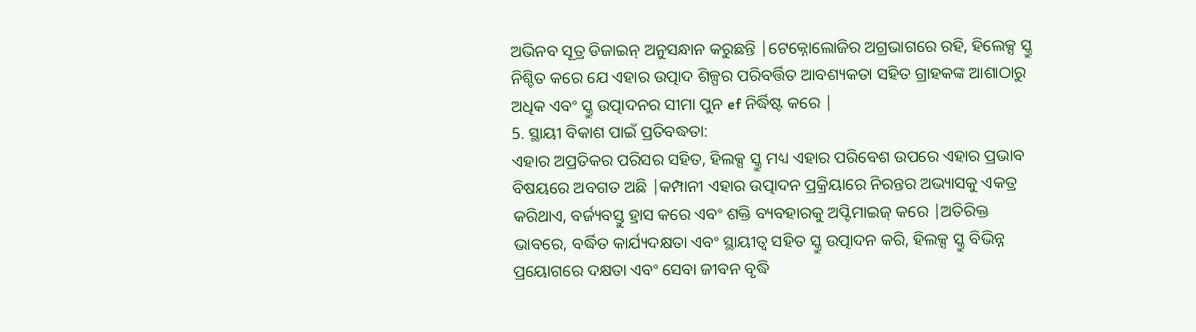ଅଭିନବ ସୂତ୍ର ଡିଜାଇନ୍ ଅନୁସନ୍ଧାନ କରୁଛନ୍ତି |ଟେକ୍ନୋଲୋଜିର ଅଗ୍ରଭାଗରେ ରହି, ହିଲେକ୍ସ ସ୍କ୍ରୁ ନିଶ୍ଚିତ କରେ ଯେ ଏହାର ଉତ୍ପାଦ ଶିଳ୍ପର ପରିବର୍ତ୍ତିତ ଆବଶ୍ୟକତା ସହିତ ଗ୍ରାହକଙ୍କ ଆଶାଠାରୁ ଅଧିକ ଏବଂ ସ୍କ୍ରୁ ଉତ୍ପାଦନର ସୀମା ପୁନ ef ନିର୍ଦ୍ଧିଷ୍ଟ କରେ |
5. ସ୍ଥାୟୀ ବିକାଶ ପାଇଁ ପ୍ରତିବଦ୍ଧତା:
ଏହାର ଅପ୍ରତିକର ପରିସର ସହିତ, ହିଲକ୍ସ ସ୍କ୍ରୁ ମଧ୍ୟ ଏହାର ପରିବେଶ ଉପରେ ଏହାର ପ୍ରଭାବ ବିଷୟରେ ଅବଗତ ଅଛି |କମ୍ପାନୀ ଏହାର ଉତ୍ପାଦନ ପ୍ରକ୍ରିୟାରେ ନିରନ୍ତର ଅଭ୍ୟାସକୁ ଏକତ୍ର କରିଥାଏ, ବର୍ଜ୍ୟବସ୍ତୁ ହ୍ରାସ କରେ ଏବଂ ଶକ୍ତି ବ୍ୟବହାରକୁ ଅପ୍ଟିମାଇଜ୍ କରେ |ଅତିରିକ୍ତ ଭାବରେ, ବର୍ଦ୍ଧିତ କାର୍ଯ୍ୟଦକ୍ଷତା ଏବଂ ସ୍ଥାୟୀତ୍ୱ ସହିତ ସ୍କ୍ରୁ ଉତ୍ପାଦନ କରି, ହିଲକ୍ସ ସ୍କ୍ରୁ ବିଭିନ୍ନ ପ୍ରୟୋଗରେ ଦକ୍ଷତା ଏବଂ ସେବା ଜୀବନ ବୃଦ୍ଧି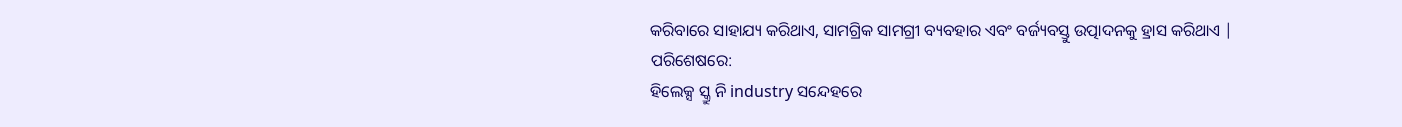କରିବାରେ ସାହାଯ୍ୟ କରିଥାଏ, ସାମଗ୍ରିକ ସାମଗ୍ରୀ ବ୍ୟବହାର ଏବଂ ବର୍ଜ୍ୟବସ୍ତୁ ଉତ୍ପାଦନକୁ ହ୍ରାସ କରିଥାଏ |
ପରିଶେଷରେ:
ହିଲେକ୍ସ ସ୍କ୍ରୁ ନି industry ସନ୍ଦେହରେ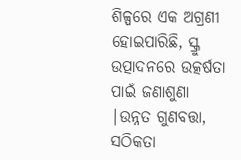ଶିଳ୍ପରେ ଏକ ଅଗ୍ରଣୀ ହୋଇପାରିଛି, ସ୍କ୍ରୁ ଉତ୍ପାଦନରେ ଉତ୍କର୍ଷତା ପାଇଁ ଜଣାଶୁଣା |ଉନ୍ନତ ଗୁଣବତ୍ତା, ସଠିକତା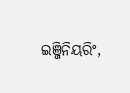ଇଞ୍ଜିନିୟରିଂ,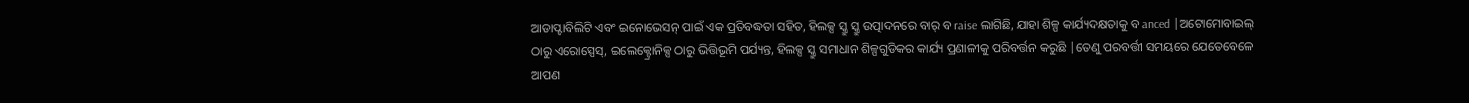ଆଡାପ୍ଟାବିଲିଟି ଏବଂ ଇନୋଭେସନ୍ ପାଇଁ ଏକ ପ୍ରତିବଦ୍ଧତା ସହିତ, ହିଲକ୍ସ ସ୍କ୍ରୁ ସ୍କ୍ରୁ ଉତ୍ପାଦନରେ ବାର୍ ବ raise ଲାଗିଛି, ଯାହା ଶିଳ୍ପ କାର୍ଯ୍ୟଦକ୍ଷତାକୁ ବ anced |ଅଟୋମୋବାଇଲ୍ ଠାରୁ ଏରୋସ୍ପେସ୍, ଇଲେକ୍ଟ୍ରୋନିକ୍ସ ଠାରୁ ଭିତ୍ତିଭୂମି ପର୍ଯ୍ୟନ୍ତ, ହିଲକ୍ସ ସ୍କ୍ରୁ ସମାଧାନ ଶିଳ୍ପଗୁଡିକର କାର୍ଯ୍ୟ ପ୍ରଣାଳୀକୁ ପରିବର୍ତ୍ତନ କରୁଛି |ତେଣୁ ପରବର୍ତ୍ତୀ ସମୟରେ ଯେତେବେଳେ ଆପଣ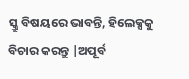ସ୍କ୍ରୁ ବିଷୟରେ ଭାବନ୍ତି, ହିଲେକ୍ସକୁ ବିଚାର କରନ୍ତୁ |ଅପୂର୍ବ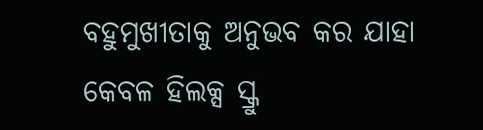ବହୁମୁଖୀତାକୁ ଅନୁଭବ କର ଯାହା କେବଳ ହିଲକ୍ସ ସ୍କ୍ରୁ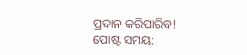ପ୍ରଦାନ କରିପାରିବ!
ପୋଷ୍ଟ ସମୟ: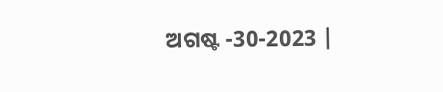ଅଗଷ୍ଟ -30-2023 |